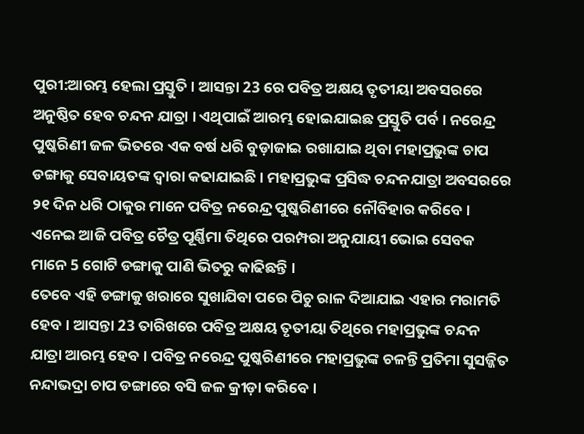ପୁରୀ:ଆରମ୍ଭ ହେଲା ପ୍ରସ୍ତୁତି । ଆସନ୍ତା 23 ରେ ପବିତ୍ର ଅକ୍ଷୟ ତୃତୀୟା ଅବସରରେ ଅନୁଷ୍ଠିତ ହେବ ଚନ୍ଦନ ଯାତ୍ରା । ଏଥିପାଇଁ ଆରମ୍ଭ ହୋଇଯାଇଛ ପ୍ରସ୍ତୁତି ପର୍ବ । ନରେନ୍ଦ୍ର ପୁଷ୍କରିଣୀ ଜଳ ଭିତରେ ଏକ ବର୍ଷ ଧରି ବୁଡ଼ାଜାଇ ରଖାଯାଇ ଥିବା ମହାପ୍ରଭୁଙ୍କ ଚାପ ଡଙ୍ଗାକୁ ସେବାୟତଙ୍କ ଦ୍ବାରା କଢାଯାଇଛି । ମହାପ୍ରଭୁଙ୍କ ପ୍ରସିଦ୍ଧ ଚନ୍ଦନଯାତ୍ରା ଅବସରରେ ୨୧ ଦିନ ଧରି ଠାକୁର ମାନେ ପବିତ୍ର ନରେନ୍ଦ୍ର ପୁଷ୍କରିଣୀରେ ନୌବିହାର କରିବେ । ଏନେଇ ଆଜି ପବିତ୍ର ଚୈତ୍ର ପୂର୍ଣ୍ଣିମା ତିଥିରେ ପରମ୍ପରା ଅନୁଯାୟୀ ଭୋଇ ସେବକ ମାନେ 5 ଗୋଟି ଡଙ୍ଗାକୁ ପାଣି ଭିତରୁ କାଢିଛନ୍ତି ।
ତେବେ ଏହି ଡଙ୍ଗାକୁ ଖରାରେ ସୁଖାଯିବା ପରେ ପିଚୁ ରାଳ ଦିଆଯାଇ ଏହାର ମରାମତି ହେବ । ଆସନ୍ତା 23 ତାରିଖରେ ପବିତ୍ର ଅକ୍ଷୟ ତୃତୀୟା ତିଥିରେ ମହାପ୍ରଭୁଙ୍କ ଚନ୍ଦନ ଯାତ୍ରା ଆରମ୍ଭ ହେବ । ପବିତ୍ର ନରେନ୍ଦ୍ର ପୁଷ୍କରିଣୀରେ ମହାପ୍ରଭୁଙ୍କ ଚଳନ୍ତି ପ୍ରତିମା ସୁସଜ୍ଜିତ ନନ୍ଦାଭଦ୍ରା ଚାପ ଡଙ୍ଗାରେ ବସି ଜଳ କ୍ରୀଡ଼ା କରିବେ ।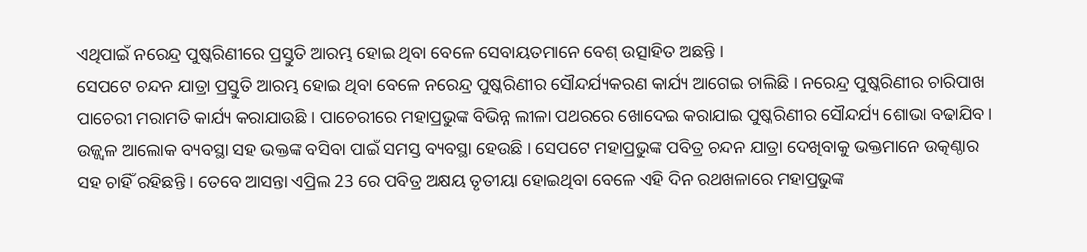ଏଥିପାଇଁ ନରେନ୍ଦ୍ର ପୁଷ୍କରିଣୀରେ ପ୍ରସ୍ତୁତି ଆରମ୍ଭ ହୋଇ ଥିବା ବେଳେ ସେବାୟତମାନେ ବେଶ୍ ଉତ୍ସାହିତ ଅଛନ୍ତି ।
ସେପଟେ ଚନ୍ଦନ ଯାତ୍ରା ପ୍ରସ୍ତୁତି ଆରମ୍ଭ ହୋଇ ଥିବା ବେଳେ ନରେନ୍ଦ୍ର ପୁଷ୍କରିଣୀର ସୌନ୍ଦର୍ଯ୍ୟକରଣ କାର୍ଯ୍ୟ ଆଗେଇ ଚାଲିଛି । ନରେନ୍ଦ୍ର ପୁଷ୍କରିଣୀର ଚାରିପାଖ ପାଚେରୀ ମରାମତି କାର୍ଯ୍ୟ କରାଯାଉଛି । ପାଚେରୀରେ ମହାପ୍ରଭୁଙ୍କ ବିଭିନ୍ନ ଲୀଳା ପଥରରେ ଖୋଦେଇ କରାଯାଇ ପୁଷ୍କରିଣୀର ସୌନ୍ଦର୍ଯ୍ୟ ଶୋଭା ବଢାଯିବ। ଉଜ୍ଜ୍ବଳ ଆଲୋକ ବ୍ୟବସ୍ଥା ସହ ଭକ୍ତଙ୍କ ବସିବା ପାଇଁ ସମସ୍ତ ବ୍ୟବସ୍ଥା ହେଉଛି । ସେପଟେ ମହାପ୍ରଭୁଙ୍କ ପବିତ୍ର ଚନ୍ଦନ ଯାତ୍ରା ଦେଖିବାକୁ ଭକ୍ତମାନେ ଉତ୍କଣ୍ଠାର ସହ ଚାହିଁ ରହିଛନ୍ତି । ତେବେ ଆସନ୍ତା ଏପ୍ରିଲ 23 ରେ ପବିତ୍ର ଅକ୍ଷୟ ତୃତୀୟା ହୋଇଥିବା ବେଳେ ଏହି ଦିନ ରଥଖଳାରେ ମହାପ୍ରଭୁଙ୍କ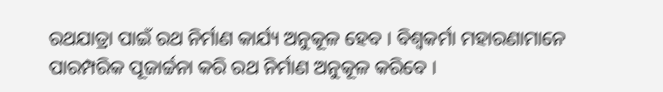ରଥଯାତ୍ରା ପାଇଁ ରଥ ନିର୍ମାଣ କାର୍ଯ୍ୟ ଅନୁକୂଳ ହେବ । ବିଶ୍ଵକର୍ମା ମହାରଣାମାନେ ପାରମ୍ପରିକ ପୂଜାର୍ଚ୍ଚନା କରି ରଥ ନିର୍ମାଣ ଅନୁକୂଳ କରିବେ ।